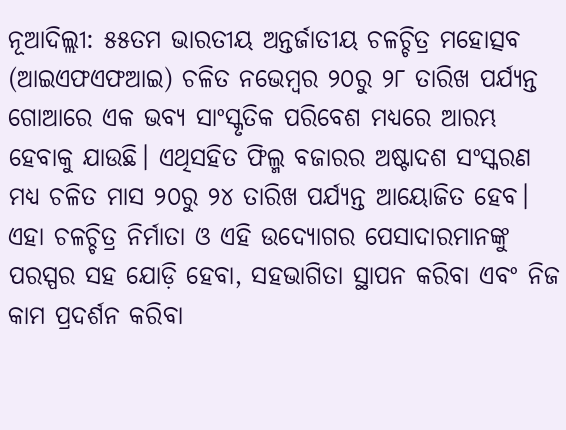ନୂଆଦିଲ୍ଲୀ: ୫୫ତମ ଭାରତୀୟ ଅନ୍ତର୍ଜାତୀୟ ଚଳଚ୍ଚିତ୍ର ମହୋତ୍ସବ (ଆଇଏଫଏଫଆଇ) ଚଳିତ ନଭେମ୍ବର ୨୦ରୁ ୨୮ ତାରିଖ ପର୍ଯ୍ୟନ୍ତ ଗୋଆରେ ଏକ ଭବ୍ୟ ସାଂସ୍କୃତିକ ପରିବେଶ ମଧ୍ୟରେ ଆରମ୍ଭ ହେବାକୁ ଯାଉଛି। ଏଥିସହିତ ଫିଲ୍ମ ବଜାରର ଅଷ୍ଟାଦଶ ସଂସ୍କରଣ ମଧ୍ୟ ଚଳିତ ମାସ ୨୦ରୁ ୨୪ ତାରିଖ ପର୍ଯ୍ୟନ୍ତ ଆୟୋଜିତ ହେବ। ଏହା ଚଳଚ୍ଚିତ୍ର ନିର୍ମାତା ଓ ଏହି ଉଦ୍ୟୋଗର ପେସାଦାରମାନଙ୍କୁ ପରସ୍ପର ସହ ଯୋଡ଼ି ହେବା, ସହଭାଗିତା ସ୍ଥାପନ କରିବା ଏବଂ ନିଜ କାମ ପ୍ରଦର୍ଶନ କରିବା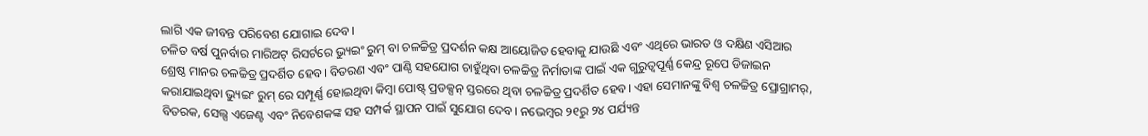ଲାଗି ଏକ ଜୀବନ୍ତ ପରିବେଶ ଯୋଗାଇ ଦେବ।
ଚଳିତ ବର୍ଷ ପୁନର୍ବାର ମାରିଅଟ୍ ରିସର୍ଟରେ ଭ୍ୟୁଇଂ ରୁମ୍ ବା ଚଳଚ୍ଚିତ୍ର ପ୍ରଦର୍ଶନ କକ୍ଷ ଆୟୋଜିତ ହେବାକୁ ଯାଉଛି ଏବଂ ଏଥିରେ ଭାରତ ଓ ଦକ୍ଷିଣ ଏସିଆର ଶ୍ରେଷ୍ଠ ମାନର ଚଳଚ୍ଚିତ୍ର ପ୍ରଦର୍ଶିତ ହେବ। ବିତରଣ ଏବଂ ପାଣ୍ଠି ସହଯୋଗ ଚାହୁଁଥିବା ଚଳଚ୍ଚିତ୍ର ନିର୍ମାତାଙ୍କ ପାଇଁ ଏକ ଗୁରୁତ୍ବପୂର୍ଣ୍ଣ କେନ୍ଦ୍ର ରୂପେ ଡିଜାଇନ କରାଯାଇଥିବା ଭ୍ୟୁଇଂ ରୁମ୍ ରେ ସମ୍ପୂର୍ଣ୍ଣ ହୋଇଥିବା କିମ୍ବା ପୋଷ୍ଟ୍ ପ୍ରଡକ୍ସନ୍ ସ୍ତରରେ ଥିବା ଚଳଚ୍ଚିତ୍ର ପ୍ରଦର୍ଶିତ ହେବ। ଏହା ସେମାନଙ୍କୁ ବିଶ୍ବ ଚଳଚ୍ଚିତ୍ର ପ୍ରୋଗ୍ରାମର୍, ବିତରକ, ସେଲ୍ସ ଏଜେଣ୍ଟ ଏବଂ ନିବେଶକଙ୍କ ସହ ସମ୍ପର୍କ ସ୍ଥାପନ ପାଇଁ ସୁଯୋଗ ଦେବ। ନଭେମ୍ବର ୨୧ରୁ ୨୪ ପର୍ଯ୍ୟନ୍ତ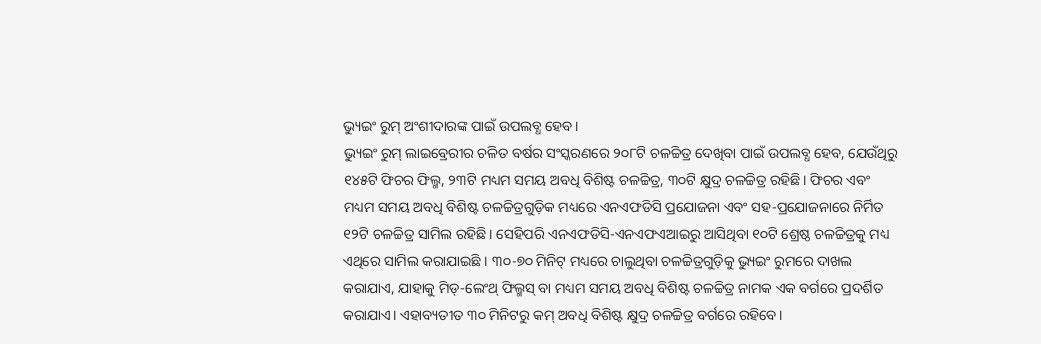ଭ୍ୟୁଇଂ ରୁମ୍ ଅଂଶୀଦାରଙ୍କ ପାଇଁ ଉପଲବ୍ଧ ହେବ।
ଭ୍ୟୁଇଂ ରୁମ୍ ଲାଇବ୍ରେରୀର ଚଳିତ ବର୍ଷର ସଂସ୍କରଣରେ ୨୦୮ଟି ଚଳଚ୍ଚିତ୍ର ଦେଖିବା ପାଇଁ ଉପଲବ୍ଧ ହେବ, ଯେଉଁଥିରୁ ୧୪୫ଟି ଫିଚର ଫିଲ୍ମ, ୨୩ଟି ମଧ୍ୟମ ସମୟ ଅବଧି ବିଶିଷ୍ଟ ଚଳଚ୍ଚିତ୍ର, ୩୦ଟି କ୍ଷୁଦ୍ର ଚଳଚ୍ଚିତ୍ର ରହିଛି। ଫିଚର ଏବଂ ମଧ୍ୟମ ସମୟ ଅବଧି ବିଶିଷ୍ଟ ଚଳଚ୍ଚିତ୍ରଗୁଡ଼ିକ ମଧ୍ୟରେ ଏନଏଫଡିସି ପ୍ରଯୋଜନା ଏବଂ ସହ-ପ୍ରଯୋଜନାରେ ନିର୍ମିତ ୧୨ଟି ଚଳଚ୍ଚିତ୍ର ସାମିଲ ରହିଛି। ସେହିପରି ଏନଏଫଡିସି-ଏନଏଫଏଆଇରୁ ଆସିଥିବା ୧୦ଟି ଶ୍ରେଷ୍ଠ ଚଳଚ୍ଚିତ୍ରକୁ ମଧ୍ୟ ଏଥିରେ ସାମିଲ କରାଯାଇଛି । ୩୦-୭୦ ମିନିଟ୍ ମଧ୍ୟରେ ଚାଲୁଥିବା ଚଳଚ୍ଚିତ୍ରଗୁଡ଼ିକୁ ଭ୍ୟୁଇଂ ରୁମରେ ଦାଖଲ କରାଯାଏ, ଯାହାକୁ ମିଡ୍-ଲେଂଥ୍ ଫିଲ୍ମସ୍ ବା ମଧ୍ୟମ ସମୟ ଅବଧି ବିଶିଷ୍ଟ ଚଳଚ୍ଚିତ୍ର ନାମକ ଏକ ବର୍ଗରେ ପ୍ରଦର୍ଶିତ କରାଯାଏ। ଏହାବ୍ୟତୀତ ୩୦ ମିନିଟରୁ କମ୍ ଅବଧି ବିଶିଷ୍ଟ କ୍ଷୁଦ୍ର ଚଳଚ୍ଚିତ୍ର ବର୍ଗରେ ରହିବେ।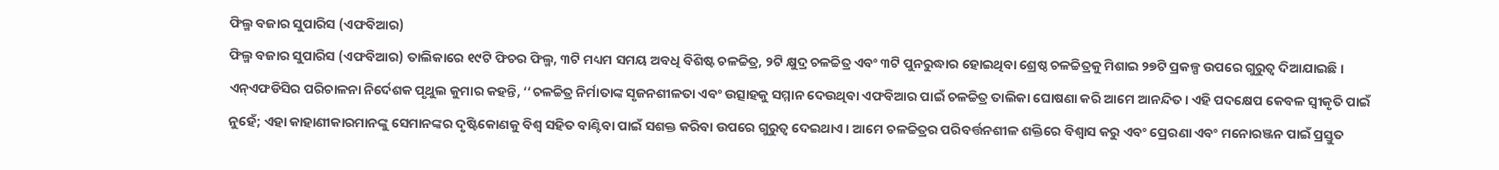ଫିଲ୍ମ ବଜାର ସୁପାରିସ (ଏଫବିଆର)
ଫିଲ୍ମ ବଜାର ସୁପାରିସ (ଏଫବିଆର) ତାଲିକାରେ ୧୯ଟି ଫିଚର ଫିଲ୍ମ, ୩ଟି ମଧ୍ୟମ ସମୟ ଅବଧି ବିଶିଷ୍ଟ ଚଳଚ୍ଚିତ୍ର, ୨ଟି କ୍ଷୁଦ୍ର ଚଳଚ୍ଚିତ୍ର ଏବଂ ୩ଟି ପୁନରୁଦ୍ଧାର ହୋଇଥିବା ଶ୍ରେଷ୍ଠ ଚଳଚ୍ଚିତ୍ରକୁ ମିଶାଇ ୨୭ଟି ପ୍ରକଳ୍ପ ଉପରେ ଗୁରୁତ୍ବ ଦିଆଯାଇଛି।
ଏନ୍ଏଫଡିସିର ପରିଚାଳନା ନିର୍ଦେଶକ ପୃଥୁଲ କୁମାର କହନ୍ତି, ‘‘ଚଳଚ୍ଚିତ୍ର ନିର୍ମାତାଙ୍କ ସୃଜନଶୀଳତା ଏବଂ ଉତ୍ସାହକୁ ସମ୍ମାନ ଦେଉଥିବା ଏଫବିଆର ପାଇଁ ଚଳଚ୍ଚିତ୍ର ତାଲିକା ଘୋଷଣା କରି ଆମେ ଆନନ୍ଦିତ। ଏହି ପଦକ୍ଷେପ କେବଳ ସ୍ୱୀକୃତି ପାଇଁ ନୁହେଁ; ଏହା କାହାଣୀକାରମାନଙ୍କୁ ସେମାନଙ୍କର ଦୃଷ୍ଟିକୋଣକୁ ବିଶ୍ୱ ସହିତ ବାଣ୍ଟିବା ପାଇଁ ସଶକ୍ତ କରିବା ଉପରେ ଗୁରୁତ୍ବ ଦେଇଥାଏ। ଆମେ ଚଳଚ୍ଚିତ୍ରର ପରିବର୍ତ୍ତନଶୀଳ ଶକ୍ତିରେ ବିଶ୍ୱାସ କରୁ ଏବଂ ପ୍ରେରଣା ଏବଂ ମନୋରଞ୍ଜନ ପାଇଁ ପ୍ରସ୍ତୁତ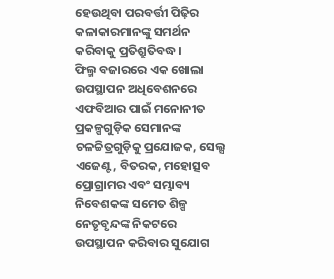ହେଉଥିବା ପରବର୍ତ୍ତୀ ପିଢ଼ିର କଳାକାରମାନଙ୍କୁ ସମର୍ଥନ କରିବାକୁ ପ୍ରତିଶ୍ରୁତିବଦ୍ଧ।
ଫିଲ୍ମ ବଜାରରେ ଏକ ଖୋଲା ଉପସ୍ଥାପନ ଅଧିବେଶନରେ ଏଫବିଆର ପାଇଁ ମନୋନୀତ ପ୍ରକଳ୍ପଗୁଡ଼ିକ ସେମାନଙ୍କ ଚଳଚ୍ଚିତ୍ରଗୁଡ଼ିକୁ ପ୍ରଯୋଜକ, ସେଲ୍ସ ଏଜେଣ୍ଟ, ବିତରକ, ମହୋତ୍ସବ ପ୍ରୋଗ୍ରାମର ଏବଂ ସମ୍ଭାବ୍ୟ ନିବେଶକଙ୍କ ସମେତ ଶିଳ୍ପ ନେତୃବୃନ୍ଦଙ୍କ ନିକଟରେ ଉପସ୍ଥାପନ କରିବାର ସୁଯୋଗ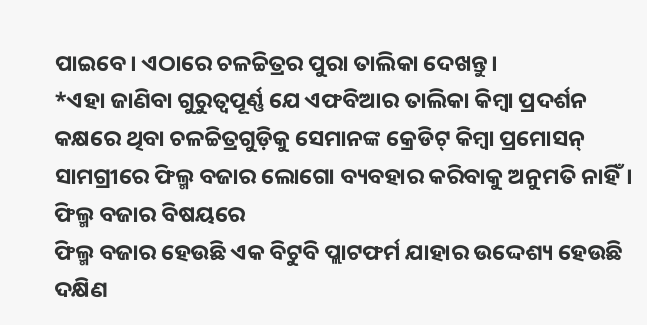ପାଇବେ। ଏଠାରେ ଚଳଚ୍ଚିତ୍ରର ପୁରା ତାଲିକା ଦେଖନ୍ତୁ।
*ଏହା ଜାଣିବା ଗୁରୁତ୍ୱପୂର୍ଣ୍ଣ ଯେ ଏଫବିଆର ତାଲିକା କିମ୍ବା ପ୍ରଦର୍ଶନ କକ୍ଷରେ ଥିବା ଚଳଚ୍ଚିତ୍ରଗୁଡ଼ିକୁ ସେମାନଙ୍କ କ୍ରେଡିଟ୍ କିମ୍ବା ପ୍ରମୋସନ୍ ସାମଗ୍ରୀରେ ଫିଲ୍ମ ବଜାର ଲୋଗୋ ବ୍ୟବହାର କରିବାକୁ ଅନୁମତି ନାହିଁ।
ଫିଲ୍ମ ବଜାର ବିଷୟରେ
ଫିଲ୍ମ ବଜାର ହେଉଛି ଏକ ବିଟୁବି ପ୍ଲାଟଫର୍ମ ଯାହାର ଉଦ୍ଦେଶ୍ୟ ହେଉଛି ଦକ୍ଷିଣ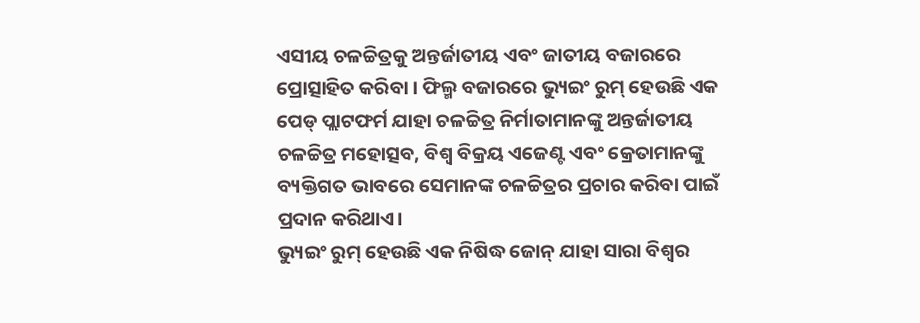ଏସୀୟ ଚଳଚ୍ଚିତ୍ରକୁ ଅନ୍ତର୍ଜାତୀୟ ଏବଂ ଜାତୀୟ ବଜାରରେ ପ୍ରୋତ୍ସାହିତ କରିବା । ଫିଲ୍ମ ବଜାରରେ ଭ୍ୟୁଇଂ ରୁମ୍ ହେଉଛି ଏକ ପେଡ୍ ପ୍ଲାଟଫର୍ମ ଯାହା ଚଳଚ୍ଚିତ୍ର ନିର୍ମାତାମାନଙ୍କୁ ଅନ୍ତର୍ଜାତୀୟ ଚଳଚ୍ଚିତ୍ର ମହୋତ୍ସବ, ବିଶ୍ୱ ବିକ୍ରୟ ଏଜେଣ୍ଟ ଏବଂ କ୍ରେତାମାନଙ୍କୁ ବ୍ୟକ୍ତିଗତ ଭାବରେ ସେମାନଙ୍କ ଚଳଚ୍ଚିତ୍ରର ପ୍ରଚାର କରିବା ପାଇଁ ପ୍ରଦାନ କରିଥାଏ।
ଭ୍ୟୁଇଂ ରୁମ୍ ହେଉଛି ଏକ ନିଷିଦ୍ଧ ଜୋନ୍ ଯାହା ସାରା ବିଶ୍ୱର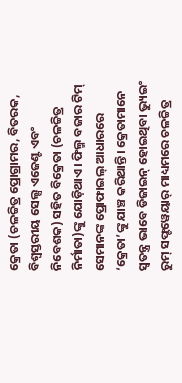କ୍ରେତା (ଚଳଚ୍ଚିତ୍ର ପ୍ରୋଗ୍ରାମର, ବିତରକ, ବିଶ୍ୱସ୍ତରୀୟ ସେଲ୍ସ ଏଜେଣ୍ଟ ଏବଂ ନିବେଶକ) ସହିତ ବିକ୍ରେତା (ଚଳଚ୍ଚିତ୍ର ନିର୍ମାତା)ଙ୍କୁ ଯୋଡ଼ିଥାଏ। ଫିଲ୍ମ ବଜାର ଟିମ୍ ସେମାନଙ୍କ ପ୍ରୋଫାଇଲ୍ ଆଧାରରେ ‘କ୍ରେତା’ଙ୍କୁ ଯାଞ୍ଚ କରିଥାନ୍ତି। କ୍ରେତାମାନେ ସ୍ୱତନ୍ତ୍ର ଭାବେ ଡିଜାଇନ୍ ହୋଇଥିବା ଭ୍ୟୁଇଂ ରୁମ୍ ସଫ୍ଟୱେୟାର୍ ମାଧ୍ୟମରେ ଚଳଚ୍ଚିତ୍ର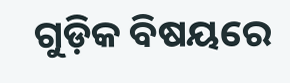ଗୁଡ଼ିକ ବିଷୟରେ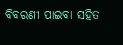ବିବରଣୀ ପାଇବା ସହିତ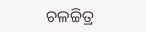ଚଳଚ୍ଚିତ୍ର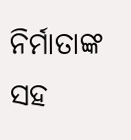ନିର୍ମାତାଙ୍କ ସହ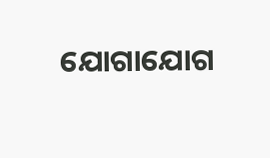ଯୋଗାଯୋଗ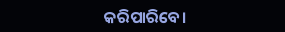କରିପାରିବେ।